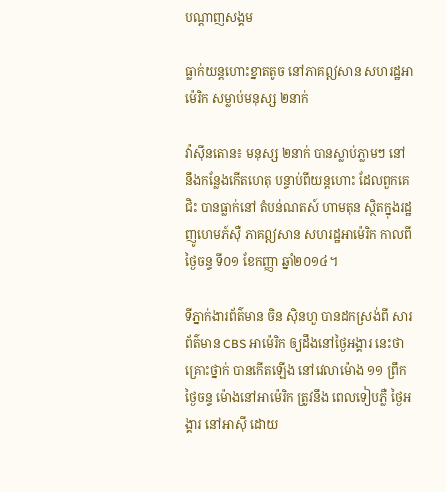បណ្តាញសង្គម

ធ្លាក់យន្តហោះខ្នាតតូច នៅភាគឦសាន សហរដ្ឋអាម៉េរិក សម្លាប់មនុស្ស ២នាក់

វ៉ាស៊ីនតោន៖ មនុស្ស ២នាក់ បានស្លាប់ភ្លាមៗ នៅនឹងកន្លែងកើតហេតុ បន្ទាប់ពីយន្តហោះ ដែលពួកគេជិះ បានធ្លាក់នៅ តំបន់ណតស៍ ហាមតុន ស្ថិតក្នុងរដ្ឋ ញូហេមភ៍ស៊ឺ ភាគឦសាន សហរដ្ឋអាម៉េរិក កាលពីថ្ងៃចន្ទ ទី០១ ខែកញ្ញា ឆ្នាំ២០១៤។

ទីភ្នាក់ងារព័ត៌មាន ចិន ស៊ិនហួ បានដកស្រង់ពី សារព័ត៌មាន CBS អាម៉េរិក ឲ្យដឹងនៅថ្ងៃអង្គារ នេះថា គ្រោះថ្នាក់ បានកើតឡើង នៅវេលាម៉ោង ១១ ព្រឹកថ្ងៃចន្ទ ម៉ោងនៅអាម៉េរិក ត្រូវនឹង ពេលទៀបភ្លឺ ថ្ងៃអង្គារ នៅអាស៊ី ដោយ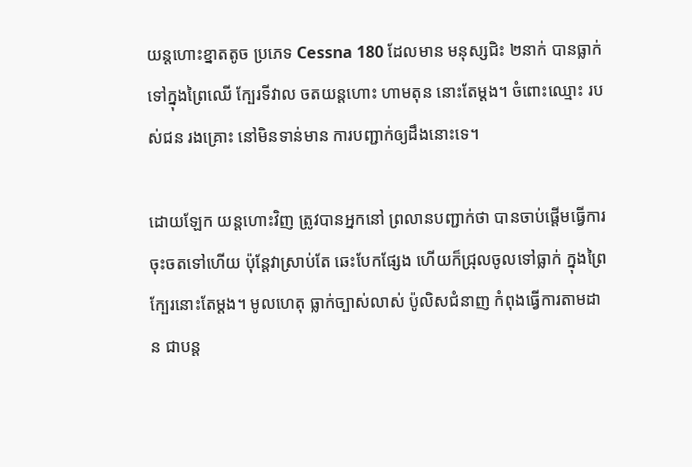យន្តហោះខ្នាតតូច ប្រភេទ Cessna 180 ដែលមាន មនុស្សជិះ ២នាក់ បានធ្លាក់ទៅក្នុងព្រៃឈើ ក្បែរទីវាល ចតយន្តហោះ ហាមតុន នោះតែម្តង។ ចំពោះឈ្មោះ របស់ជន រងគ្រោះ នៅមិនទាន់មាន ការបញ្ជាក់ឲ្យដឹងនោះទេ។

ដោយឡែក យន្តហោះវិញ ត្រូវបានអ្នកនៅ ព្រលានបញ្ជាក់ថា បានចាប់ផ្តើមធ្វើការ ចុះចតទៅហើយ ប៉ុន្តែវាស្រាប់តែ ឆេះបែកផ្សែង ហើយក៏ជ្រុលចូលទៅធ្លាក់ ក្នុងព្រៃក្បែរនោះតែម្តង។ មូលហេតុ ធ្លាក់ច្បាស់លាស់ ប៉ូលិសជំនាញ កំពុងធ្វើការតាមដាន ជាបន្ត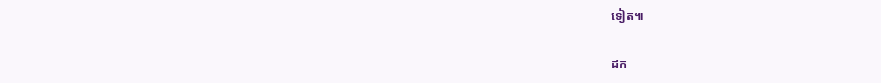ទៀត៕

ដក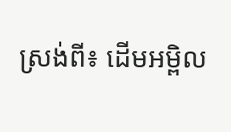ស្រង់ពី៖ ដើមអម្ពិល